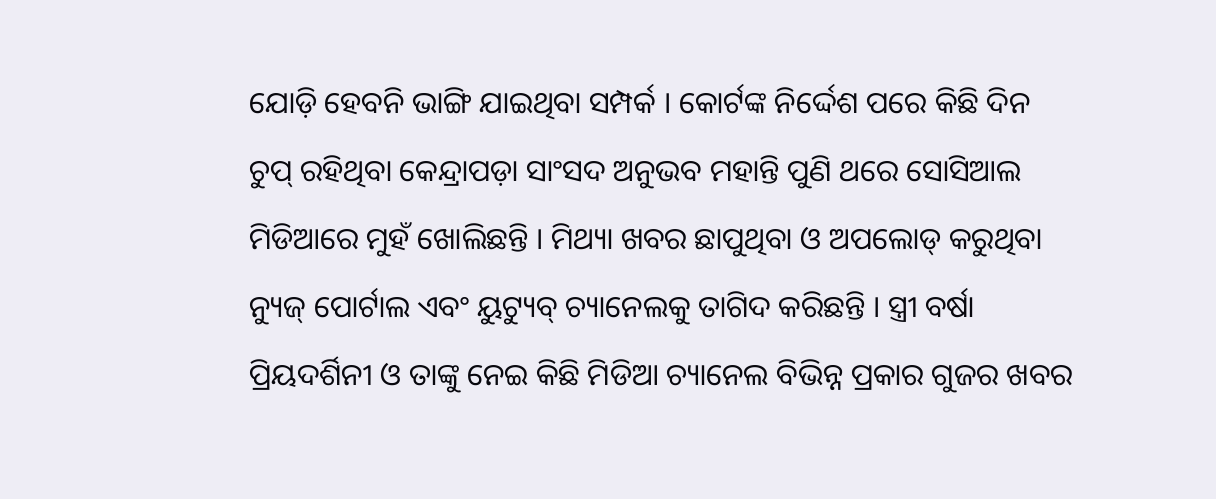ଯୋଡ଼ି ହେବନି ଭାଙ୍ଗି ଯାଇଥିବା ସମ୍ପର୍କ । କୋର୍ଟଙ୍କ ନିର୍ଦ୍ଦେଶ ପରେ କିଛି ଦିନ ଚୁପ୍ ରହିଥିବା କେନ୍ଦ୍ରାପଡ଼ା ସାଂସଦ ଅନୁଭବ ମହାନ୍ତି ପୁଣି ଥରେ ସୋସିଆଲ ମିଡିଆରେ ମୁହଁ ଖୋଲିଛନ୍ତି । ମିଥ୍ୟା ଖବର ଛାପୁଥିବା ଓ ଅପଲୋଡ୍ କରୁଥିବା ନ୍ୟୁଜ୍ ପୋର୍ଟାଲ ଏବଂ ୟୁଟ୍ୟୁବ୍ ଚ୍ୟାନେଲକୁ ତାଗିଦ କରିଛନ୍ତି । ସ୍ତ୍ରୀ ବର୍ଷା ପ୍ରିୟଦର୍ଶିନୀ ଓ ତାଙ୍କୁ ନେଇ କିଛି ମିଡିଆ ଚ୍ୟାନେଲ ବିଭିନ୍ନ ପ୍ରକାର ଗୁଜର ଖବର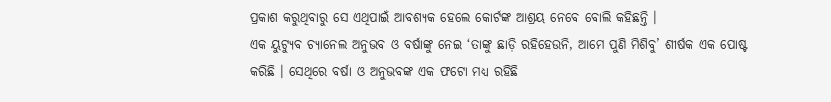ପ୍ରକାଶ କରୁଥିବାରୁ ସେ ଏଥିପାଇଁ ଆବଶ୍ୟକ ହେଲେ କୋର୍ଟଙ୍କ ଆଶ୍ରୟ ନେବେ ବୋଲି କହିଛନ୍ତି ।
ଏକ ୟୁଟ୍ୟୁବ ଚ୍ୟାନେଲ ଅନୁଭବ ଓ ବର୍ଷାଙ୍କୁ ନେଇ ‘ତାଙ୍କୁ ଛାଡ଼ି ରହିହେଉନି, ଆମେ ପୁଣି ମିଶିବୁ’ ଶୀର୍ଷକ ଏକ ପୋଷ୍ଟ କରିଛି । ସେଥିରେ ବର୍ଷା ଓ ଅନୁଭବଙ୍କ ଏକ ଫଟୋ ମଧ୍ୟ ରହିଛି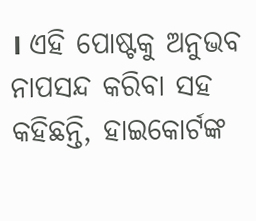। ଏହି ପୋଷ୍ଟକୁ ଅନୁଭବ ନାପସନ୍ଦ କରିବା ସହ କହିଛନ୍ତି, ହାଇକୋର୍ଟଙ୍କ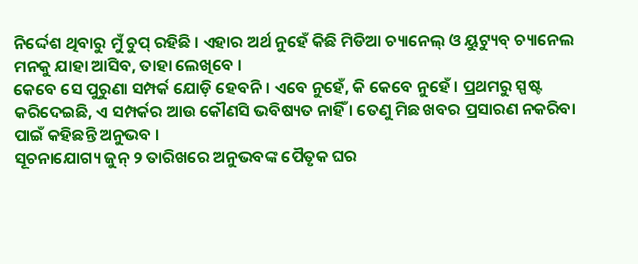ନିର୍ଦ୍ଦେଶ ଥିବାରୁ ମୁଁ ଚୁପ୍ ରହିଛି । ଏହାର ଅର୍ଥ ନୁହେଁ କିଛି ମିଡିଆ ଚ୍ୟାନେଲ୍ ଓ ୟୁଟ୍ୟୁବ୍ ଚ୍ୟାନେଲ ମନକୁ ଯାହା ଆସିବ, ତାହା ଲେଖିବେ ।
କେବେ ସେ ପୁରୁଣା ସମ୍ପର୍କ ଯୋଡ଼ି ହେବନି । ଏବେ ନୁହେଁ, କି କେବେ ନୁହେଁ । ପ୍ରଥମରୁ ସ୍ପଷ୍ଟ କରିଦେଇଛି, ଏ ସମ୍ପର୍କର ଆଉ କୌଣସି ଭବିଷ୍ୟତ ନାହିଁ । ତେଣୁ ମିଛ ଖବର ପ୍ରସାରଣ ନକରିବା ପାଇଁ କହିଛନ୍ତି ଅନୁଭବ ।
ସୂଚନାଯୋଗ୍ୟ ଜୁନ୍ ୨ ତାରିଖରେ ଅନୁଭବଙ୍କ ପୈତୃକ ଘର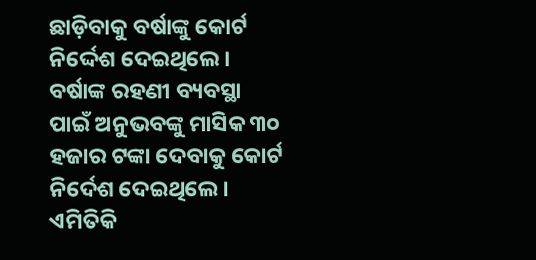ଛାଡ଼ିବାକୁ ବର୍ଷାଙ୍କୁ କୋର୍ଟ ନିର୍ଦ୍ଦେଶ ଦେଇଥିଲେ । ବର୍ଷାଙ୍କ ରହଣୀ ବ୍ୟବସ୍ଥା ପାଇଁ ଅନୁଭବଙ୍କୁ ମାସିକ ୩୦ ହଜାର ଟଙ୍କା ଦେବାକୁ କୋର୍ଟ ନିର୍ଦେଶ ଦେଇଥିଲେ । ଏମିତିକି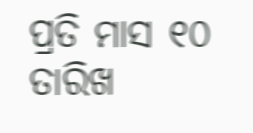ପ୍ରତି ମାସ ୧୦ ତାରିଖ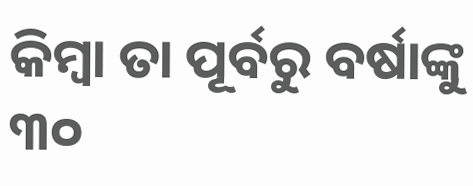କିମ୍ବା ତା ପୂର୍ବରୁ ବର୍ଷାଙ୍କୁ ୩୦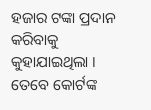ହଜାର ଟଙ୍କା ପ୍ରଦାନ କରିବାକୁ କୁହାଯାଇଥିଲା । ତେବେ କୋର୍ଟଙ୍କ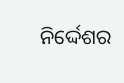ନିର୍ଦ୍ଦେଶର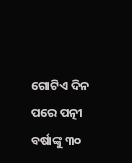ଗୋଟିଏ ଦିନ ପରେ ପତ୍ନୀ ବର୍ଷାଙ୍କୁ ୩୦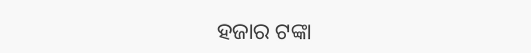ହଜାର ଟଙ୍କା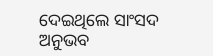ଦେଇଥିଲେ ସାଂସଦ ଅନୁଭବ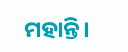ମହାନ୍ତି।